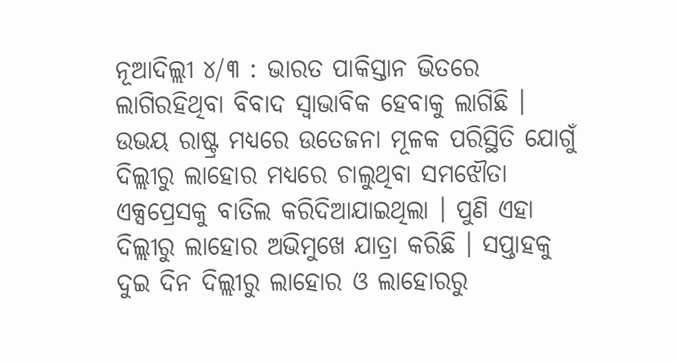ନୂଆଦିଲ୍ଲୀ ୪/୩ : ଭାରତ ପାକିସ୍ତାନ ଭିତରେ ଲାଗିରହିଥିବା ବିବାଦ ସ୍ୱାଭାବିକ ହେବାକୁ ଲାଗିଛି । ଉଭୟ ରାଷ୍ଟ୍ର ମଧ୍ୟରେ ଉତେଜନା ମୂଳକ ପରିସ୍ଥିତି ଯୋଗୁଁ ଦିଲ୍ଲୀରୁ ଲାହୋର ମଧ୍ୟରେ ଚାଲୁଥିବା ସମଝୌତା ଏକ୍ସପ୍ରେସକୁ ବାତିଲ କରିଦିଆଯାଇଥିଲା । ପୁଣି ଏହା ଦିଲ୍ଲୀରୁ ଲାହୋର ଅଭିମୁଖେ ଯାତ୍ରା କରିଛି । ସପ୍ତାହକୁ ଦୁଇ ଦିନ ଦିଲ୍ଲୀରୁ ଲାହୋର ଓ ଲାହୋରରୁ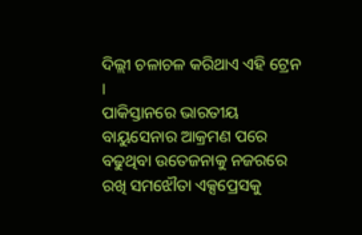ଦିଲ୍ଲୀ ଚଳାଚଳ କରିଥାଏ ଏହି ଟ୍ରେନ ।
ପାକିସ୍ତାନରେ ଭାରତୀୟ ବାୟୁସେନାର ଆକ୍ରମଣ ପରେ ବଢୁଥିବା ଉତେଜନାକୁ ନଜରରେ ରଖି ସମଝୌତା ଏକ୍ସପ୍ରେସକୁ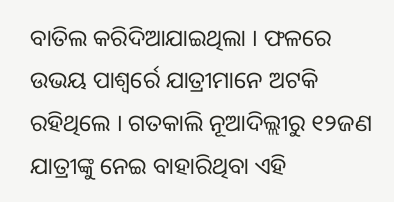ବାତିଲ କରିଦିଆଯାଇଥିଲା । ଫଳରେ ଉଭୟ ପାଶ୍ୱର୍ରେ ଯାତ୍ରୀମାନେ ଅଟକି ରହିଥିଲେ । ଗତକାଲି ନୂଆଦିଲ୍ଲୀରୁ ୧୨ଜଣ ଯାତ୍ରୀଙ୍କୁ ନେଇ ବାହାରିଥିବା ଏହି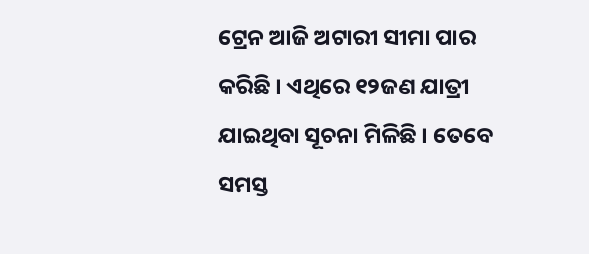ଟ୍ରେନ ଆଜି ଅଟାରୀ ସୀମା ପାର କରିଛି । ଏଥିରେ ୧୨ଜଣ ଯାତ୍ରୀ ଯାଇଥିବା ସୂଚନା ମିଳିଛି । ତେବେ ସମସ୍ତ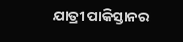ଯାତ୍ରୀ ପାକିସ୍ତାନର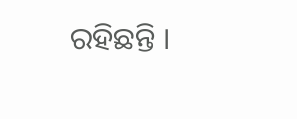ରହିଛନ୍ତି ।